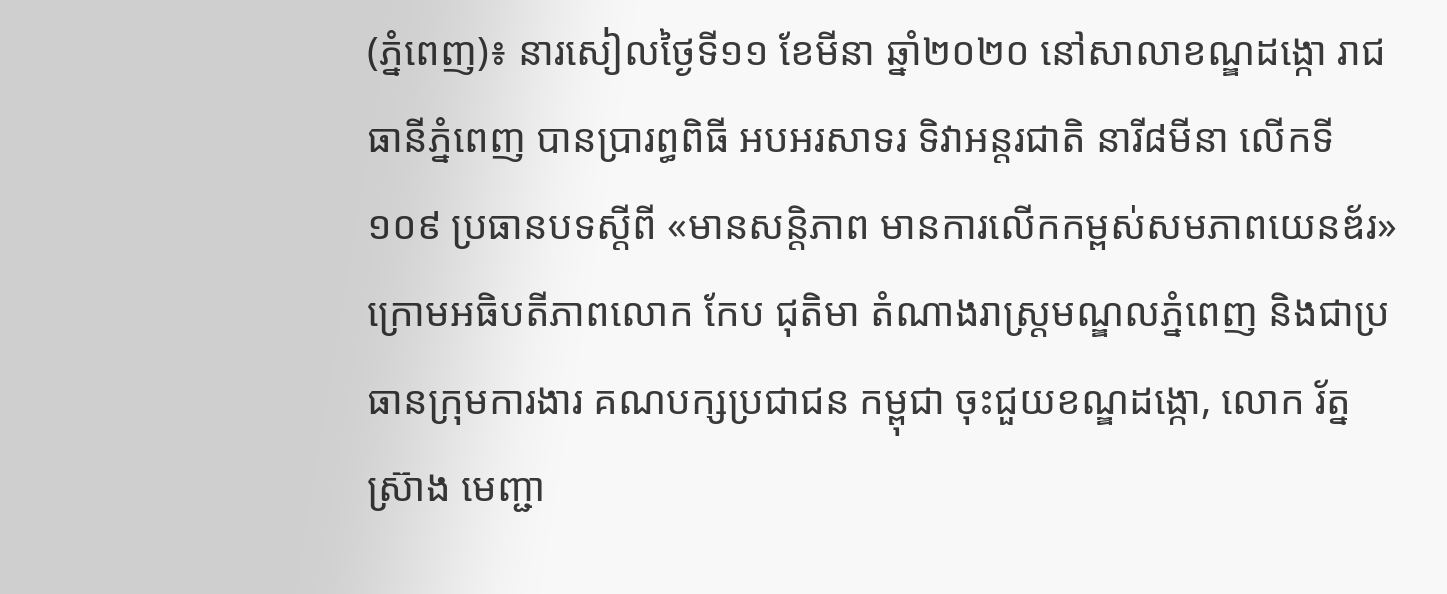(ភ្នំពេញ)៖ នារសៀលថ្ងៃទី១១ ខែមីនា ឆ្នាំ២០២០ នៅសាលាខណ្ឌដង្កោ រាជធានីភ្នំពេញ បានប្រារព្ធពិធី អបអរសាទរ ទិវាអន្តរជាតិ នារី៨មីនា លើកទី១០៩ ប្រធានបទស្តីពី «មានសន្តិភាព មានការលើកកម្ពស់សមភាពយេនឌ័រ» ក្រោមអធិបតីភាពលោក កែប ជុតិមា តំណាងរាស្រ្តមណ្ឌលភ្នំពេញ និងជាប្រធានក្រុមការងារ គណបក្សប្រជាជន កម្ពុជា ចុះជួយខណ្ឌដង្កោ, លោក រ័ត្ន ស្រ៊ាង មេញ្ជា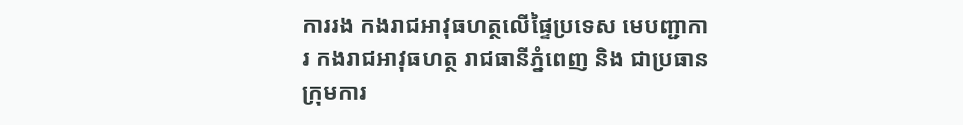ការរង កងរាជអាវុធហត្ថលើផ្ទៃប្រទេស មេបញ្ជាការ កងរាជអាវុធហត្ថ រាជធានីភ្នំពេញ និង ជាប្រធានក្រុមការ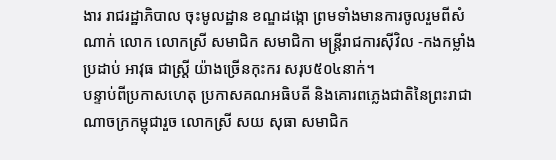ងារ រាជរដ្ឋាភិបាល ចុះមូលដ្ឋាន ខណ្ឌដង្កោ ព្រមទាំងមានការចូលរួមពីសំណាក់ លោក លោកស្រី សមាជិក សមាជិកា មន្ត្រីរាជការស៊ីវិល -កងកម្លាំងប្រដាប់ អាវុធ ជាស្ត្រី យ៉ាងច្រើនកុះករ សរុប៥០៤នាក់។
បន្ទាប់ពីប្រកាសហេតុ ប្រកាសគណអធិបតី និងគោរពភ្លេងជាតិនៃព្រះរាជាណាចក្រកម្ពុជារួច លោកស្រី សយ សុធា សមាជិក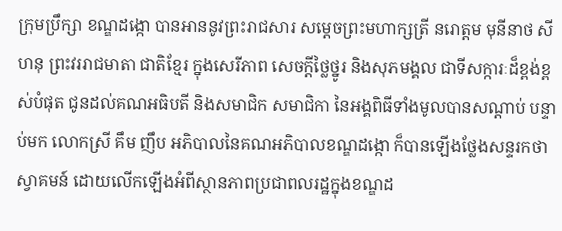ក្រុមប្រឹក្សា ខណ្ឌដង្កោ បានអាននូវព្រះរាជសារ សម្តេចព្រះមហាក្សត្រី នរោត្តម មុនីនាថ សីហនុ ព្រះវររាជមាតា ជាតិខ្មែរ ក្នុងសេរីភាព សេចក្តីថ្លៃថ្នូរ និងសុភមង្គល ជាទីសក្ការៈដ៏ខ្ពង់ខ្ពស់បំផុត ជូនដល់គណអធិបតី និងសមាជិក សមាជិកា នៃអង្គពិធីទាំងមូលបានសណ្តាប់ បន្ទាប់មក លោកស្រី គឹម ញឹប អភិបាលនៃគណអភិបាលខណ្ឌដង្កោ ក៏បានឡើងថ្លែងសន្ទរកថា ស្វាគមន៍ ដោយលើកឡើងអំពីស្ថានភាពប្រជាពលរដ្ឋក្នុងខណ្ឌដ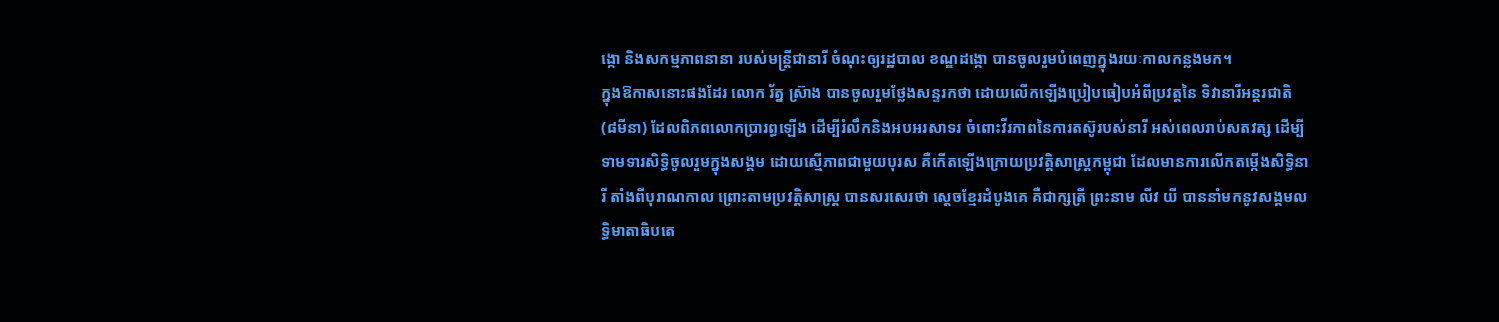ង្កោ និងសកម្មភាពនានា របស់មន្ត្រីជានារី ចំណុះឲ្យរដ្ឋបាល ខណ្ឌដង្កោ បានចូលរួមបំពេញក្នុងរយៈកាលកន្លងមក។
ក្នុងឱកាសនោះផងដែរ លោក រ័ត្ន ស្រ៊ាង បានចូលរួមថ្លែងសន្ទរកថា ដោយលើកឡើងប្រៀបធៀបអំពីប្រវត្តនៃ ទិវានារីអន្តរជាតិ (៨មីនា) ដែលពិភពលោកប្រារព្ធឡើង ដើម្បីរំលឹកនិងអបអរសាទរ ចំពោះវីរភាពនៃការតស៊ូរបស់នារី អស់ពេលរាប់សតវត្ស ដើម្បីទាមទារសិទ្ធិចូលរួមក្នុងសង្គម ដោយស្មើភាពជាមួយបុរស គឺកើតឡើងក្រោយប្រវត្តិសាស្ត្រកម្ពុជា ដែលមានការលើកតម្កើងសិទ្ធិនារី តាំងពីបុរាណកាល ព្រោះតាមប្រវត្តិសាស្ត្រ បានសរសេរថា ស្តេចខ្មែរដំបូងគេ គឺជាក្សត្រី ព្រះនាម លីវ យី បាននាំមកនូវសង្គមលទ្ធិមាតាធិបតេ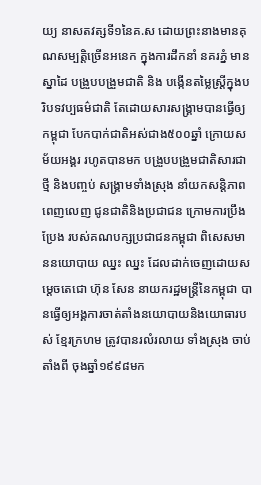យ្យ នាសតវត្សទី១នៃគ.ស ដោយព្រះនាងមានគុណសម្បត្តិច្រើនអនេក ក្នុងការដឹកនាំ នគរភ្នំ មានស្នាដៃ បង្រួបបង្រួមជាតិ និង បង្កើនតម្លៃស្រ្ដីក្នុងបរិបទវប្បធម៌ជាតិ តែដោយសារសង្គ្រាមបានធ្វើឲ្យកម្ពុជា បែកបាក់ជាតិអស់ជាង៥០០ឆ្នាំ ក្រោយសម័យអង្គរ រហូតបានមក បង្រួបបង្រួមជាតិសារជាថ្មី និងបញ្ចប់ សង្គ្រាមទាំងស្រុង នាំយកសន្តិភាពពេញលេញ ជូនជាតិនិងប្រជាជន ក្រោមការប្រឹងប្រែង របស់គណបក្សប្រជាជនកម្ពុជា ពិសេសមាននយោបាយ ឈ្នះ ឈ្នះ ដែលដាក់ចេញដោយសម្តេចតេជោ ហ៊ុន សែន នាយករដ្ឋមន្ត្រីនៃកម្ពុជា បានធ្វើឲ្យអង្គការចាត់តាំងនយោបាយនិងយោធារបស់ ខ្មែរក្រហម ត្រូវបានរលំរលាយ ទាំងស្រុង ចាប់តាំងពី ចុងឆ្នាំ១៩៩៨មក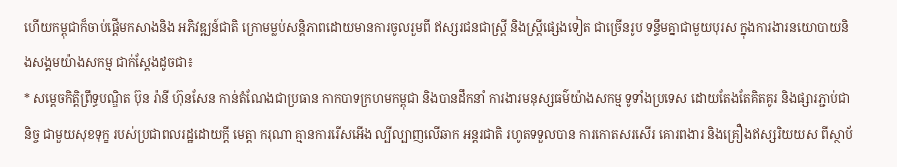ហើយកម្ពុជាក៏ចាប់ផ្តើមកសាងនិង អភិវឌ្ឍន៍ជាតិ ក្រោមម្លប់សន្តិភាពដោយមានការចូលរួមពី ឥស្សរជនជាស្ត្រី និងស្ត្រីផ្សេងទៀត ជាច្រើនរូប ទន្ទឹមគ្នាជាមួយបុរស ក្នុងការងារនយោបាយនិងសង្គមយ៉ាងសកម្ម ជាក់ស្តែងដូចជា៖
* សម្តេចកិត្តិព្រឹទ្ធបណ្ឌិត ប៊ុន រ៉ានី ហ៊ុនសែន កាន់តំណែងជាប្រធាន កាកបាទក្រហមកម្ពុជា និងបានដឹកនាំ ការងារមនុស្សធម៌យ៉ាងសកម្ម ទូទាំងប្រទេស ដោយតែងតែគិតគូរ និងផ្សារភ្ជាប់ជានិច្ច ជាមួយសុខទុក្ខ របស់ប្រជាពលរដ្ឋដោយក្តី មេត្តា ករុណា គ្មានការរើសអើង ល្បីល្បាញលើឆាក អន្តរជាតិ រហូតទទួលបាន ការកោតសរសើរ គោរពងារ និងគ្រឿងឥស្សរិយយស ពីស្ថាប័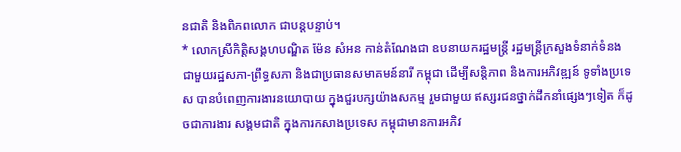នជាតិ និងពិភពលោក ជាបន្តបន្ទាប់។
* លោកស្រីកិត្តិសង្គហបណ្ឌិត ម៉ែន សំអន កាន់តំណែងជា ឧបនាយករដ្ឋមន្រ្តី រដ្ឋមន្រ្តីក្រសួងទំនាក់ទំនង ជាមួយរដ្ឋសភា-ព្រឹទ្ធសភា និងជាប្រធានសមាគមន៍នារី កម្ពុជា ដើម្បីសន្តិភាព និងការអភិវឌ្ឍន៍ ទូទាំងប្រទេស បានបំពេញការងារនយោបាយ ក្នុងជួរបក្សយ៉ាងសកម្ម រួមជាមួយ ឥស្សរជនថ្នាក់ដឹកនាំផ្សេងៗទៀត ក៏ដូចជាការងារ សង្គមជាតិ ក្នុងការកសាងប្រទេស កម្ពុជាមានការអភិវ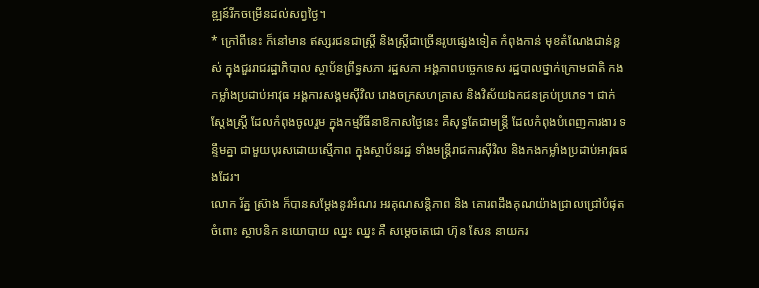ឌ្ឍន៍រីកចម្រើនដល់សព្វថ្ងៃ។
* ក្រៅពីនេះ ក៏នៅមាន ឥស្សរជនជាស្ត្រី និងស្ត្រីជាច្រើនរូបផ្សេងទៀត កំពុងកាន់ មុខតំណែងជាន់ខ្ពស់ ក្នុងជួររាជរដ្ឋាភិបាល ស្ថាប័នព្រឹទ្ធសភា រដ្ឋសភា អង្គភាពបច្ចេកទេស រដ្ឋបាលថ្នាក់ក្រោមជាតិ កងកម្លាំងប្រដាប់អាវុធ អង្គការសង្គមស៊ីវិល រោងចក្រសហគ្រាស និងវិស័យឯកជនគ្រប់ប្រភេទ។ ជាក់ស្តែងស្ត្រី ដែលកំពុងចូលរួម ក្នុងកម្មវិធីនាឱកាសថ្ងៃនេះ គឺសុទ្ធតែជាមន្ត្រី ដែលកំពុងបំពេញការងារ ទន្ទឹមគ្នា ជាមួយបុរសដោយស្មើភាព ក្នុងស្ថាប័នរដ្ឋ ទាំងមន្ត្រីរាជការស៊ីវិល និងកងកម្លាំងប្រដាប់អាវុធផងដែរ។
លោក រ័ត្ន ស្រ៊ាង ក៏បានសម្តែងនូវអំណរ អរគុណសន្តិភាព និង គោរពដឹងគុណយ៉ាងជ្រាលជ្រៅបំផុត ចំពោះ ស្ថាបនិក នយោបាយ ឈ្នះ ឈ្នះ គឺ សម្តេចតេជោ ហ៊ុន សែន នាយករ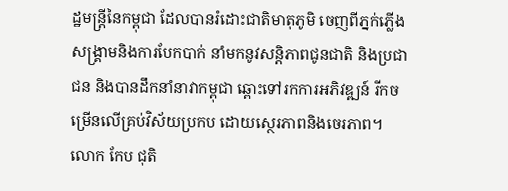ដ្ឋមន្ត្រីនៃកម្ពុជា ដែលបានរំដោះជាតិមាតុភូមិ ចេញពីភ្នក់ភ្លើងសង្គ្រាមនិងការបែកបាក់ នាំមកនូវសន្តិភាពជូនជាតិ និងប្រជាជន និងបានដឹកនាំនាវាកម្ពុជា ឆ្ពោះទៅរកការអភិវឌ្ឍន៍ រីកចម្រើនលើគ្រប់វិស័យប្រកប ដោយស្ថេរភាពនិងចេរភាព។
លោក កែប ជុតិ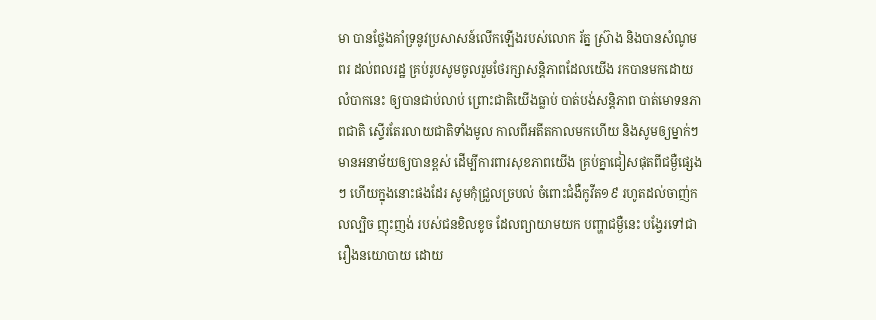មា បានថ្លែងគាំទ្រនូវប្រសាសន៍លើកឡើងរបស់លោក រ័ត្ន ស្រ៊ាង និងបានសំណូមពរ ដល់ពលរដ្ឋ គ្រប់រូបសូមចូលរួមថែរក្សាសន្តិភាពដែលយើង រកបានមកដោយលំបាកនេះ ឲ្យបានជាប់លាប់ ព្រោះជាតិយើងធ្លាប់ បាត់បង់សន្តិភាព បាត់មោទនភាពជាតិ ស្ទើរតែរលាយជាតិទាំងមូល កាលពីអតីតកាលមកហើយ និងសូមឲ្យម្នាក់ៗ មានអនាម័យឲ្យបានខ្ពស់ ដើម្បីការពារសុខភាពយើង គ្រប់គ្នាជៀសផុតពីជម្ងឺផ្សេងៗ ហើយក្នុងនោះផងដែរ សូមកុំជ្រួលច្របល់ ចំពោះជំងឺកូវីត១៩ រហូតដល់ចាញ់កលល្បិច ញុះញង់ របស់ជនខិលខូច ដែលព្យាយាមយក បញ្ហាជម្ងឺនេះ បង្វែរទៅជារឿងនយោបាយ ដោយ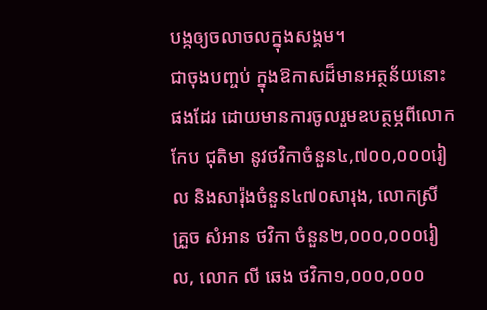បង្កឲ្យចលាចលក្នុងសង្គម។
ជាចុងបញ្ចប់ ក្នុងឱកាសដ៏មានអត្ថន័យនោះផងដែរ ដោយមានការចូលរួមឧបត្ថម្ភពីលោក កែប ជុតិមា នូវថវិកាចំនួន៤,៧០០,០០០រៀល និងសារ៉ុងចំនួន៤៧០សារុង, លោកស្រី គ្រួច សំអាន ថវិកា ចំនួន២,០០០,០០០រៀល, លោក លី ឆេង ថវិកា១,០០០,០០០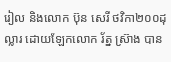រៀល និងលោក ប៊ុន សេរី ថវិកា២០០ដុល្លារ ដោយឡែកលោក រ័ត្ន ស៊្រាង បាន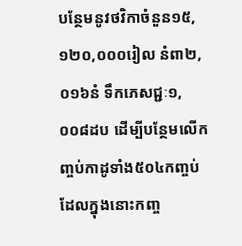បន្ថែមនូវថវិកាចំនួន១៥,១២០,០០០រៀល នំពា២,០១៦នំ ទឹកភេសជ្ជៈ១,០០៨ដប ដើម្បីបន្ថែមលើកញ្ចប់កាដូទាំង៥០៤កញ្ចប់ ដែលក្នុងនោះកញ្ច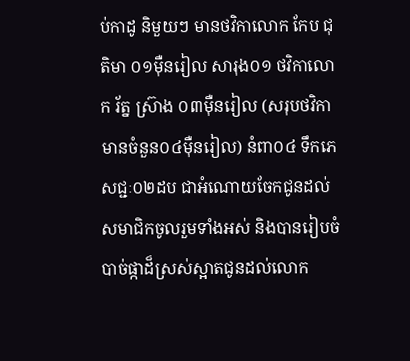ប់កាដូ និមួយៗ មានថវិកាលោក កែប ជុតិមា ០១ម៉ឺនរៀល សារុង០១ ថវិកាលោក រ័ត្ន ស៊្រាង ០៣ម៉ឺនរៀល (សរុបថវិកាមានចំនួន០៤ម៉ឺនរៀល) នំពា០៤ ទឹកភេសជ្ជៈ០២ដប ជាអំណោយចែកជូនដល់សមាជិកចូលរួមទាំងអស់ និងបានរៀបចំបាច់ផ្កាដ៏ស្រស់ស្អាតជូនដល់លោក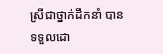ស្រីជាថ្នាក់ដឹកនាំ បានទទួលដោ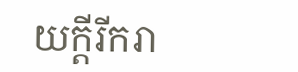យក្តីរីករា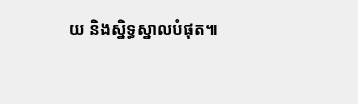យ និងស្និទ្ធស្នាលបំផុត៕